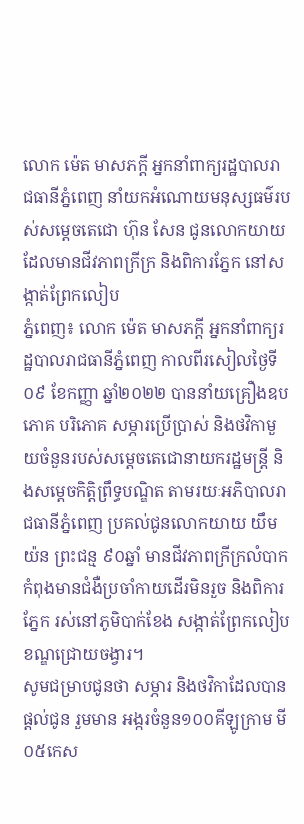លោក ម៉េត មាសភក្តី អ្នកនាំពាក្យរដ្ឋបាលរាជធានីភ្នំពេញ នាំយកអំណោយមនុស្សធម៌របស់សម្ដេចតេជោ ហ៊ុន សែន ជូនលោកយាយ ដែលមានជីវភាពក្រីក្រ និងពិការភ្នែក នៅសង្កាត់ព្រែកលៀប
ភ្នំពេញ៖ លោក ម៉េត មាសភក្តី អ្នកនាំពាក្យរដ្ឋបាលរាជធានីភ្នំពេញ កាលពីរសៀលថ្ងៃទី០៩ ខែកញ្ញា ឆ្នាំ២០២២ បាននាំយគ្រឿងឧបភោគ បរិភោគ សម្ភារប្រើប្រាស់ និងថវិកាមួយចំនួនរបស់សម្តេចតេជោនាយករដ្ឋមន្ត្រី និងសម្តេចកិត្តិព្រឹទ្ធបណ្ឌិត តាមរយៈអភិបាលរាជធានីភ្នំពេញ ប្រគល់ជូនលោកយាយ យឹម យ៉ន ព្រះជន្ម ៩០ឆ្នាំ មានជីវភាពក្រីក្រលំបាក កំពុងមានជំងឺប្រចាំកាយដើរមិនរួច និងពិការភ្នែក រស់នៅភូមិបាក់ខែង សង្កាត់ព្រែកលៀប ខណ្ឌជ្រោយចង្វារ។
សូមជម្រាបជូនថា សម្ភារ និងថវិកាដែលបានផ្ដល់ជូន រួមមាន អង្ករចំនួន១០០គីឡូក្រាម មី០៥កេស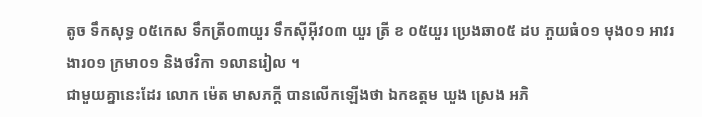តូច ទឹកសុទ្ធ ០៥កេស ទឹកត្រី០៣យួរ ទឹកស៊ីអ៊ីវ០៣ យួរ ត្រី ខ ០៥យួរ ប្រេងឆា០៥ ដប ភួយធំ០១ មុង០១ អាវរងារ០១ ក្រមា០១ និងថវិកា ១លានរៀល ។
ជាមួយគ្នានេះដែរ លោក ម៉េត មាសភក្តី បានលើកឡើងថា ឯកឧត្ដម ឃួង ស្រេង អភិ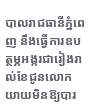បាលរាជធានីភ្នំពេញ នឹងធ្វើការឧបត្ថម្ភអង្ករជារៀងរាល់ខែជូនលោកយាយមិនឱ្យបារ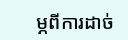ម្ភពីការដាច់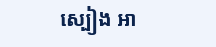ស្បៀង អា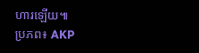ហារឡើយ៕
ប្រភព៖ AKP